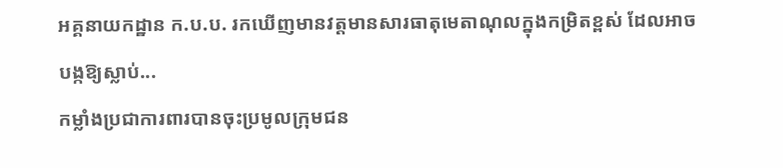អគ្គនាយកដ្ឋាន ក.ប.ប. រកឃើញមានវត្តមានសារធាតុមេតាណុលក្នុងកម្រិតខ្ពស់ ដែលអាចបង្កឱ្យស្លាប់...
កម្លាំងប្រជាការពារបានចុះប្រមូលក្រុមជន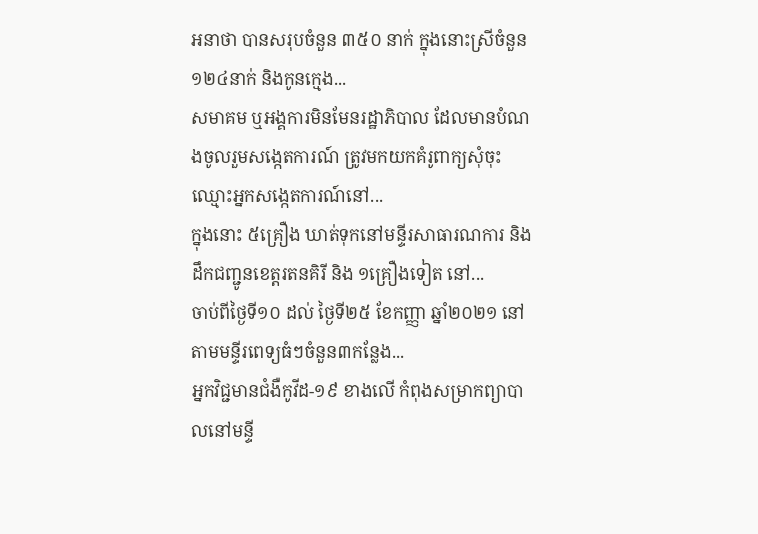អនាថា បានសរុបចំនួន ៣៥០ នាក់ ក្នុងនោះស្រីចំនួន ១២៤នាក់ និងកូនក្មេង...
សមាគម ឬអង្គការមិនមែនរដ្ឋាភិបាល ដែលមានបំណងចូលរួមសង្កេតការណ៍ ត្រូវមកយកគំរូពាក្យសុំចុះឈ្មោះអ្នកសង្កេតការណ៍នៅ...
ក្នុងនោះ ៥គ្រឿង ឃាត់ទុកនៅមន្ទីរសាធារណការ និងដឹកជញ្ជូនខេត្តរតនគិរី និង ១គ្រឿងទៀត នៅ...
ចាប់ពីថ្ងៃទី១០ ដល់ ថ្ងៃទី២៥ ខែកញ្ញា ឆ្នាំ២០២១ នៅតាមមន្ទីរពេទ្យធំៗចំនួន៣កន្លែង...
អ្នកវិជ្ជមានជំងឺកូវីដ-១៩ ខាងលើ កំពុងសម្រាកព្យាបាលនៅមន្ទី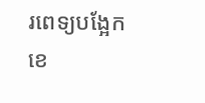រពេទ្យបង្អែកខេ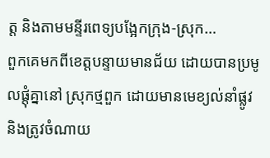ត្ត និងតាមមន្ទីរពេទ្យបង្អែកក្រុង-ស្រុក...
ពួកគេមកពីខេត្តបន្ទាយមានជ័យ ដោយបានប្រមូលផ្តុំគ្នានៅ ស្រុកថ្មពួក ដោយមានមេខ្យល់នាំផ្លូវ និងត្រូវចំណាយ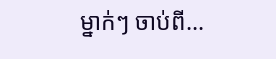ម្នាក់ៗ ចាប់ពី...